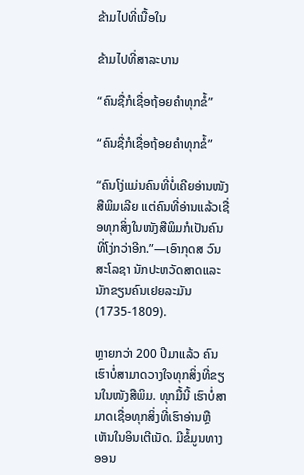ຂ້າມໄປທີ່ເນື້ອໃນ

ຂ້າມໄປທີ່ສາລະບານ

“ຄົນຊື່ກໍເຊື່ອຖ້ອຍຄຳທຸກຂໍ້”

“ຄົນຊື່ກໍເຊື່ອຖ້ອຍຄຳທຸກຂໍ້”

“ຄົນໂງ່ແມ່ນຄົນທີ່ບໍ່ເຄີຍອ່ານໜັງສືພິມເລີຍ ແຕ່ຄົນທີ່ອ່ານແລ້ວເຊື່ອທຸກສິ່ງໃນໜັງສືພິມກໍເປັນຄົນທີ່ໂງ່ກວ່າອີກ.”—ເອົາກຸດສ ວົນ ສະໂລຊາ ນັກປະຫວັດສາດແລະນັກຂຽນຄົນເຢຍລະມັນ (1735-1809).

ຫຼາຍກວ່າ 200 ປີມາແລ້ວ ຄົນເຮົາບໍ່ສາມາດວາງໃຈທຸກສິ່ງທີ່ຂຽນໃນໜັງສືພິມ. ທຸກມື້ນີ້ ເຮົາບໍ່ສາມາດເຊື່ອທຸກສິ່ງທີ່ເຮົາອ່ານຫຼືເຫັນໃນອິນເຕີເນັດ. ມີຂໍ້ມູນທາງອອນ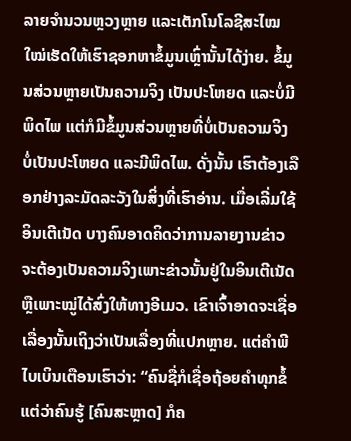ລາຍຈຳນວນຫຼວງຫຼາຍ ແລະເຕັກໂນໂລຊີສະໄໝໃໝ່ເຮັດໃຫ້ເຮົາຊອກຫາຂໍ້ມູນເຫຼົ່ານັ້ນໄດ້ງ່າຍ. ຂໍ້ມູນສ່ວນຫຼາຍເປັນຄວາມຈິງ ເປັນປະໂຫຍດ ແລະບໍ່ມີພິດໄພ ແຕ່ກໍມີຂໍ້ມູນສ່ວນຫຼາຍທີ່ບໍ່ເປັນຄວາມຈິງ ບໍ່ເປັນປະໂຫຍດ ແລະມີພິດໄພ. ດັ່ງນັ້ນ ເຮົາຕ້ອງເລືອກຢ່າງລະມັດລະວັງໃນສິ່ງທີ່ເຮົາອ່ານ. ເມື່ອເລີ່ມໃຊ້ອິນເຕີເນັດ ບາງຄົນອາດຄິດວ່າການລາຍງານຂ່າວຈະຕ້ອງເປັນຄວາມຈິງເພາະຂ່າວນັ້ນຢູ່ໃນອິນເຕີເນັດຫຼືເພາະໝູ່ໄດ້ສົ່ງໃຫ້ທາງອີເມວ. ເຂົາເຈົ້າອາດຈະເຊື່ອເລື່ອງນັ້ນເຖິງວ່າເປັນເລື່ອງທີ່ແປກຫຼາຍ. ແຕ່ຄຳພີໄບເບິນເຕືອນເຮົາວ່າ: “ຄົນຊື່ກໍເຊື່ອຖ້ອຍຄຳທຸກຂໍ້ ແຕ່ວ່າຄົນຮູ້ [ຄົນສະຫຼາດ] ກໍຄ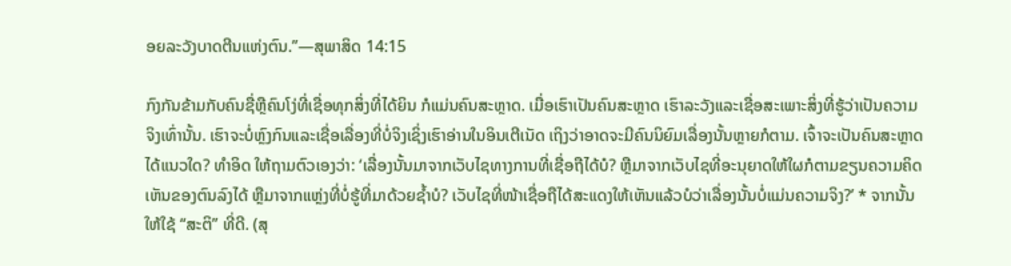ອຍລະວັງບາດຕີນແຫ່ງຕົນ.”—ສຸພາສິດ 14:15

ກົງກັນຂ້າມກັບຄົນຊື່ຫຼືຄົນໂງ່ທີ່ເຊື່ອທຸກສິ່ງທີ່ໄດ້ຍິນ ກໍແມ່ນຄົນສະຫຼາດ. ເມື່ອເຮົາເປັນຄົນສະຫຼາດ ເຮົາລະວັງແລະເຊື່ອສະເພາະສິ່ງທີ່ຮູ້ວ່າເປັນຄວາມຈິງເທົ່ານັ້ນ. ເຮົາຈະບໍ່ຫຼົງກົນແລະເຊື່ອເລື່ອງທີ່ບໍ່ຈິງເຊິ່ງເຮົາອ່ານໃນອິນເຕີເນັດ ເຖິງວ່າອາດຈະມີຄົນນິຍົມເລື່ອງນັ້ນຫຼາຍກໍຕາມ. ເຈົ້າຈະເປັນຄົນສະຫຼາດໄດ້ແນວໃດ? ທຳອິດ ໃຫ້ຖາມຕົວເອງວ່າ: ‘ເລື່ອງນັ້ນມາຈາກເວັບໄຊທາງການທີ່ເຊື່ອຖືໄດ້ບໍ? ຫຼືມາຈາກເວັບໄຊທີ່ອະນຸຍາດໃຫ້ໃຜກໍຕາມຂຽນຄວາມຄິດເຫັນຂອງຕົນລົງໄດ້ ຫຼືມາຈາກແຫຼ່ງທີ່ບໍ່ຮູ້ທີ່ມາດ້ວຍຊໍ້າບໍ? ເວັບໄຊທີ່ໜ້າເຊື່ອຖືໄດ້ສະແດງໃຫ້ເຫັນແລ້ວບໍວ່າເລື່ອງນັ້ນບໍ່ແມ່ນຄວາມຈິງ?’ * ຈາກນັ້ນ ໃຫ້ໃຊ້ “ສະຕິ” ທີ່ດີ. (ສຸ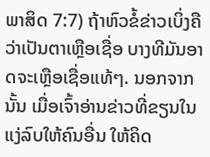ພາສິດ 7:7) ຖ້າຫົວຂໍ້ຂ່າວເບິ່ງຄືວ່າເປັນຕາເຫຼືອເຊື່ອ ບາງທີມັນອາດຈະເຫຼືອເຊື່ອແທ້ໆ. ນອກຈາກນັ້ນ ເມື່ອເຈົ້າອ່ານຂ່າວທີ່ຂຽນໃນແງ່ລົບໃຫ້ຄົນອື່ນ ໃຫ້ຄິດ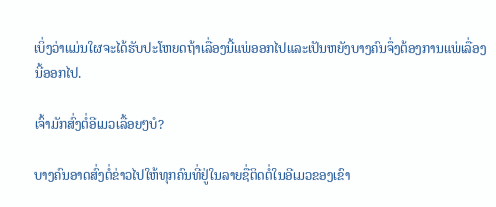ເບິ່ງວ່າແມ່ນໃຜຈະໄດ້ຮັບປະໂຫຍດຖ້າເລື່ອງນີ້ແພ່ອອກໄປແລະເປັນຫຍັງບາງຄົນຈຶ່ງຕ້ອງການແພ່ເລື່ອງນີ້ອອກໄປ.

ເຈົ້າມັກສົ່ງຕໍ່ອີເມວເລື້ອຍໆບໍ?

ບາງຄົນອາດສົ່ງຕໍ່ຂ່າວໄປໃຫ້ທຸກຄົນທີ່ຢູ່ໃນລາຍຊື່ຕິດຕໍ່ໃນອີເມວຂອງເຂົາ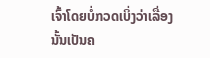ເຈົ້າໂດຍບໍ່ກວດເບິ່ງວ່າເລື່ອງນັ້ນເປັນຄ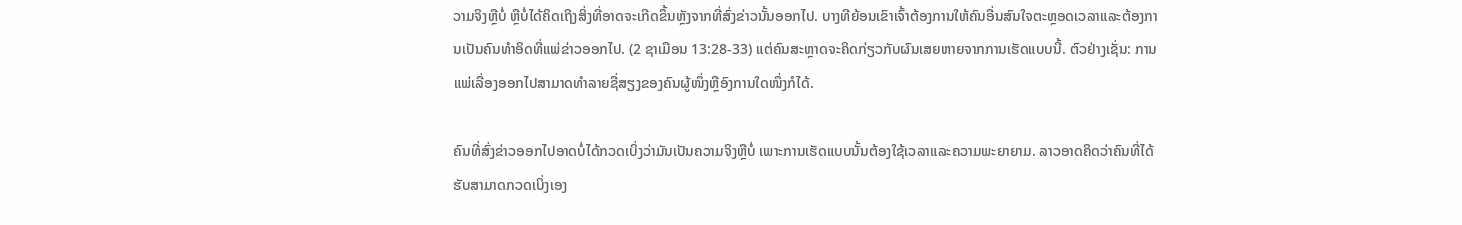ວາມຈິງຫຼືບໍ່ ຫຼືບໍ່ໄດ້ຄິດເຖິງສິ່ງທີ່ອາດຈະເກີດຂຶ້ນຫຼັງຈາກທີ່ສົ່ງຂ່າວນັ້ນອອກໄປ. ບາງທີຍ້ອນເຂົາເຈົ້າຕ້ອງການໃຫ້ຄົນອື່ນສົນໃຈຕະຫຼອດເວລາແລະຕ້ອງການເປັນຄົນທຳອິດທີ່ແພ່ຂ່າວອອກໄປ. (2 ຊາເມືອນ 13:28-33) ແຕ່ຄົນສະຫຼາດຈະຄິດກ່ຽວກັບຜົນເສຍຫາຍຈາກການເຮັດແບບນີ້. ຕົວຢ່າງເຊັ່ນ: ການແພ່ເລື່ອງອອກໄປສາມາດທຳລາຍຊື່ສຽງຂອງຄົນຜູ້ໜຶ່ງຫຼືອົງການໃດໜຶ່ງກໍໄດ້.

ຄົນທີ່ສົ່ງຂ່າວອອກໄປອາດບໍ່ໄດ້ກວດເບິ່ງວ່າມັນເປັນຄວາມຈິງຫຼືບໍ່ ເພາະການເຮັດແບບນັ້ນຕ້ອງໃຊ້ເວລາແລະຄວາມພະຍາຍາມ. ລາວອາດຄິດວ່າຄົນທີ່ໄດ້ຮັບສາມາດກວດເບິ່ງເອງ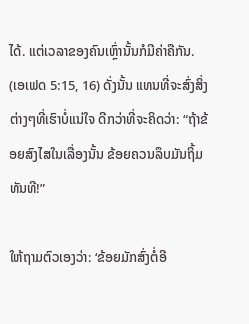ໄດ້. ແຕ່ເວລາຂອງຄົນເຫຼົ່ານັ້ນກໍມີຄ່າຄືກັນ. (ເອເຟດ 5:15, 16) ດັ່ງນັ້ນ ແທນທີ່ຈະສົ່ງສິ່ງຕ່າງໆທີ່ເຮົາບໍ່ແນ່ໃຈ ດີກວ່າທີ່ຈະຄິດວ່າ: “ຖ້າຂ້ອຍສົງໄສໃນເລື່ອງນັ້ນ ຂ້ອຍຄວນລຶບມັນຖິ້ມທັນທີ!”

ໃຫ້ຖາມຕົວເອງວ່າ: ‘ຂ້ອຍມັກສົ່ງຕໍ່ອີ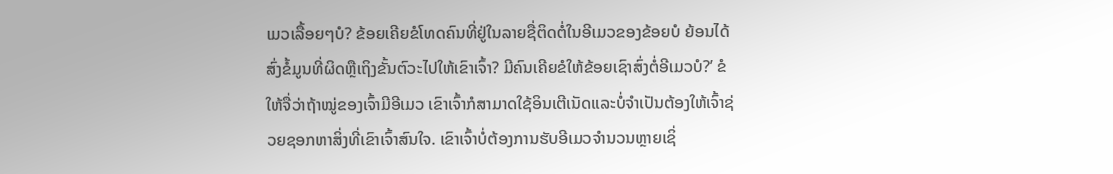ເມວເລື້ອຍໆບໍ? ຂ້ອຍເຄີຍຂໍໂທດຄົນທີ່ຢູ່ໃນລາຍຊື່ຕິດຕໍ່ໃນອີເມວຂອງຂ້ອຍບໍ ຍ້ອນໄດ້ສົ່ງຂໍ້ມູນທີ່ຜິດຫຼືເຖິງຂັ້ນຕົວະໄປໃຫ້ເຂົາເຈົ້າ? ມີຄົນເຄີຍຂໍໃຫ້ຂ້ອຍເຊົາສົ່ງຕໍ່ອີເມວບໍ?’ ຂໍໃຫ້ຈື່ວ່າຖ້າໝູ່ຂອງເຈົ້າມີອີເມວ ເຂົາເຈົ້າກໍສາມາດໃຊ້ອິນເຕີເນັດແລະບໍ່ຈຳເປັນຕ້ອງໃຫ້ເຈົ້າຊ່ວຍຊອກຫາສິ່ງທີ່ເຂົາເຈົ້າສົນໃຈ. ເຂົາເຈົ້າບໍ່ຕ້ອງການຮັບອີເມວຈຳນວນຫຼາຍເຊິ່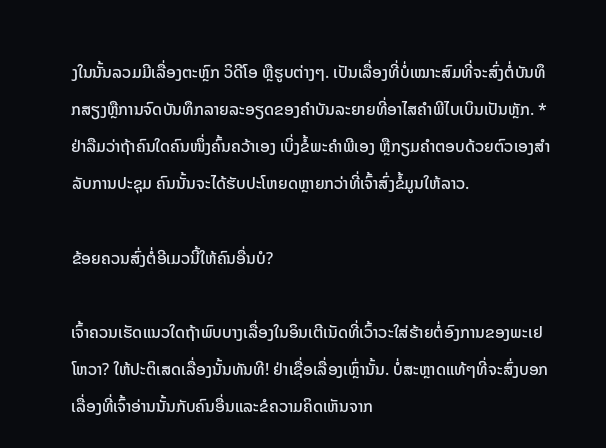ງໃນນັ້ນລວມມີເລື່ອງຕະຫຼົກ ວິດີໂອ ຫຼືຮູບຕ່າງໆ. ເປັນເລື່ອງທີ່ບໍ່ເໝາະສົມທີ່ຈະສົ່ງຕໍ່ບັນທຶກສຽງຫຼືການຈົດບັນທຶກລາຍລະອຽດຂອງຄຳບັນລະຍາຍທີ່ອາໄສຄຳພີໄບເບິນເປັນຫຼັກ. * ຢ່າລືມວ່າຖ້າຄົນໃດຄົນໜຶ່ງຄົ້ນຄວ້າເອງ ເບິ່ງຂໍ້ພະຄຳພີເອງ ຫຼືກຽມຄຳຕອບດ້ວຍຕົວເອງສຳລັບການປະຊຸມ ຄົນນັ້ນຈະໄດ້ຮັບປະໂຫຍດຫຼາຍກວ່າທີ່ເຈົ້າສົ່ງຂໍ້ມູນໃຫ້ລາວ.

ຂ້ອຍຄວນສົ່ງຕໍ່ອີເມວນີ້ໃຫ້ຄົນອື່ນບໍ?

ເຈົ້າຄວນເຮັດແນວໃດຖ້າພົບບາງເລື່ອງໃນອິນເຕີເນັດທີ່ເວົ້າວະໃສ່ຮ້າຍຕໍ່ອົງການຂອງພະເຢໂຫວາ? ໃຫ້ປະຕິເສດເລື່ອງນັ້ນທັນທີ! ຢ່າເຊື່ອເລື່ອງເຫຼົ່ານັ້ນ. ບໍ່ສະຫຼາດແທ້ໆທີ່ຈະສົ່ງບອກເລື່ອງທີ່ເຈົ້າອ່ານນັ້ນກັບຄົນອື່ນແລະຂໍຄວາມຄິດເຫັນຈາກ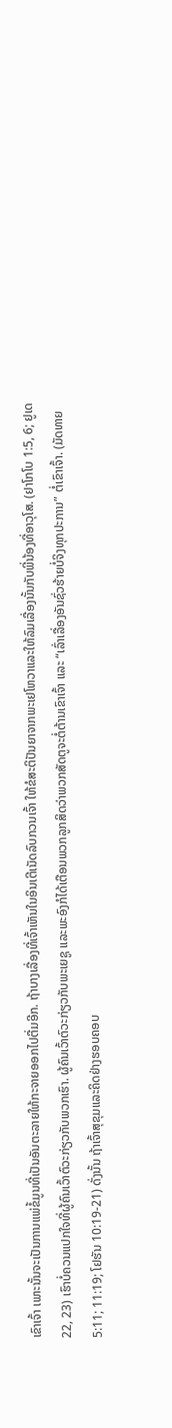ເຂົາເຈົ້າ ເພາະນັ້ນຈະເປັນການແພ່ຂໍ້ມູນທີ່ເປັນອັນຕະລາຍໃຫ້ກະຈາຍອອກໄປຕື່ມອີກ. ຖ້າບາງເລື່ອງທີ່ເຈົ້າເຫັນໃນອິນເຕີເນັດລົບກວນເຈົ້າ ໃຫ້ຂໍສະຕິປັນຍາຈາກພະເຢໂຫວາແລະໃຫ້ລົມເລື່ອງນັ້ນກັບພີ່ນ້ອງທີ່ອາວຸໂສ. (ຢາໂກໂບ 1:5, 6; ຢູເດ 22, 23) ເຮົາບໍ່ຄວນແປກໃຈທີ່ຜູ້ຄົນເວົ້າຕົວະກ່ຽວກັບພວກເຮົາ. ຜູ້ຄົນເວົ້າຕົວະກ່ຽວກັບພະເຍຊູ ແລະພະອົງກໍໄດ້ເຕືອນພວກລູກສິດວ່າພວກສັດຕູຈະຕໍ່ຕ້ານເຂົາເຈົ້າ ແລະ “ເລົ່າເລື່ອງອັນຊົ່ວຮ້າຍບໍ່ຈິງທຸກປະການ” ຕໍ່ເຂົາເຈົ້າ. (ມັດທາຍ 5:11; 11:19; ໂຢຮັນ 10:19-21) ດັ່ງນັ້ນ ຖ້າເຈົ້າສຸຂຸມແລະຄິດຢ່າງຮອບຄອບ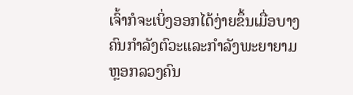ເຈົ້າກໍຈະເບິ່ງອອກໄດ້ງ່າຍຂຶ້ນເມື່ອບາງຄົນກຳລັງຕົວະແລະກຳລັງພະຍາຍາມຫຼອກລວງຄົນ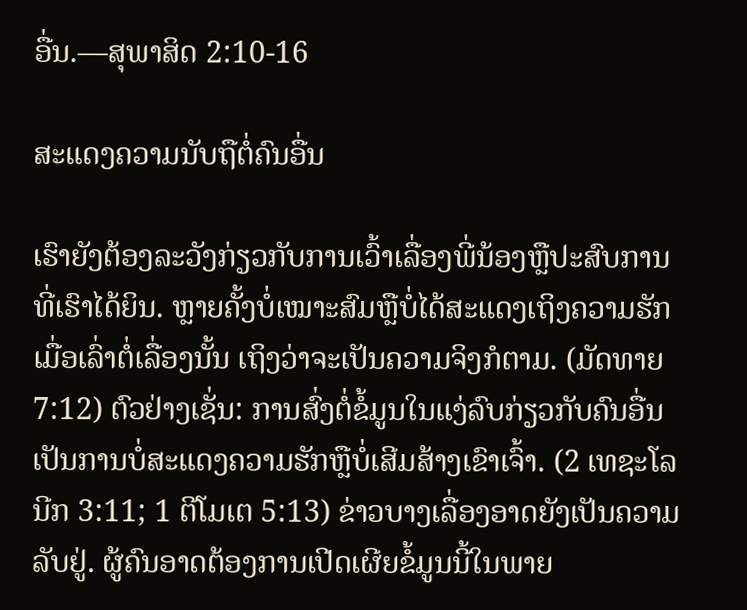ອື່ນ.—ສຸພາສິດ 2:10-16

ສະແດງຄວາມນັບຖືຕໍ່ຄົນອື່ນ

ເຮົາຍັງຕ້ອງລະວັງກ່ຽວກັບການເວົ້າເລື່ອງພີ່ນ້ອງຫຼືປະສົບການທີ່ເຮົາໄດ້ຍິນ. ຫຼາຍຄັ້ງບໍ່ເໝາະສົມຫຼືບໍ່ໄດ້ສະແດງເຖິງຄວາມຮັກເມື່ອເລົ່າຕໍ່ເລື່ອງນັ້ນ ເຖິງວ່າຈະເປັນຄວາມຈິງກໍຕາມ. (ມັດທາຍ 7:12) ຕົວຢ່າງເຊັ່ນ: ການສົ່ງຕໍ່ຂໍ້ມູນໃນແງ່ລົບກ່ຽວກັບຄົນອື່ນເປັນການບໍ່ສະແດງຄວາມຮັກຫຼືບໍ່ເສີມສ້າງເຂົາເຈົ້າ. (2 ເທຊະໂລນີກ 3:11; 1 ຕີໂມເຕ 5:13) ຂ່າວບາງເລື່ອງອາດຍັງເປັນຄວາມລັບຢູ່. ຜູ້ຄົນອາດຕ້ອງການເປີດເຜີຍຂໍ້ມູນນີ້ໃນພາຍ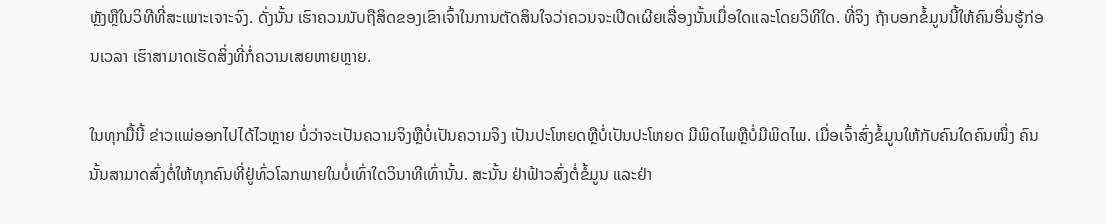ຫຼັງຫຼືໃນວິທີທີ່ສະເພາະເຈາະຈົງ. ດັ່ງນັ້ນ ເຮົາຄວນນັບຖືສິດຂອງເຂົາເຈົ້າໃນການຕັດສິນໃຈວ່າຄວນຈະເປີດເຜີຍເລື່ອງນັ້ນເມື່ອໃດແລະໂດຍວິທີໃດ. ທີ່ຈິງ ຖ້າບອກຂໍ້ມູນນີ້ໃຫ້ຄົນອື່ນຮູ້ກ່ອນເວລາ ເຮົາສາມາດເຮັດສິ່ງທີ່ກໍ່ຄວາມເສຍຫາຍຫຼາຍ.

ໃນທຸກມື້ນີ້ ຂ່າວແພ່ອອກໄປໄດ້ໄວຫຼາຍ ບໍ່ວ່າຈະເປັນຄວາມຈິງຫຼືບໍ່ເປັນຄວາມຈິງ ເປັນປະໂຫຍດຫຼືບໍ່ເປັນປະໂຫຍດ ມີພິດໄພຫຼືບໍ່ມີພິດໄພ. ເມື່ອເຈົ້າສົ່ງຂໍ້ມູນໃຫ້ກັບຄົນໃດຄົນໜຶ່ງ ຄົນນັ້ນສາມາດສົ່ງຕໍ່ໃຫ້ທຸກຄົນທີ່ຢູ່ທົ່ວໂລກພາຍໃນບໍ່ເທົ່າໃດວິນາທີເທົ່ານັ້ນ. ສະນັ້ນ ຢ່າຟ້າວສົ່ງຕໍ່ຂໍ້ມູນ ແລະຢ່າ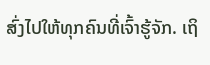ສົ່ງໄປໃຫ້ທຸກຄົນທີ່ເຈົ້າຮູ້ຈັກ. ເຖິ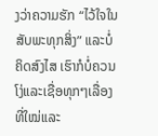ງວ່າຄວາມຮັກ “ໄວ້ໃຈໃນສັບພະທຸກສິ່ງ” ແລະບໍ່ຄິດສົງໄສ ເຮົາກໍບໍ່ຄວນໂງ່ແລະເຊື່ອທຸກໆເລື່ອງທີ່ໃໝ່ແລະ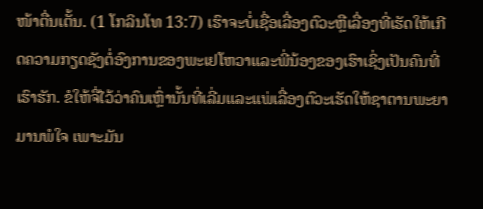ໜ້າຕື່ນເຕັ້ນ. (1 ໂກລິນໂທ 13:7) ເຮົາຈະບໍ່ເຊື່ອເລື່ອງຕົວະຫຼືເລື່ອງທີ່ເຮັດໃຫ້ເກີດຄວາມກຽດຊັງຕໍ່ອົງການຂອງພະເຢໂຫວາແລະພີ່ນ້ອງຂອງເຮົາເຊິ່ງເປັນຄົນທີ່ເຮົາຮັກ. ຂໍໃຫ້ຈື່ໄວ້ວ່າຄົນເຫຼົ່ານັ້ນທີ່ເລີ່ມແລະແພ່ເລື່ອງຕົວະເຮັດໃຫ້ຊາຕານພະຍາມານພໍໃຈ ເພາະມັນ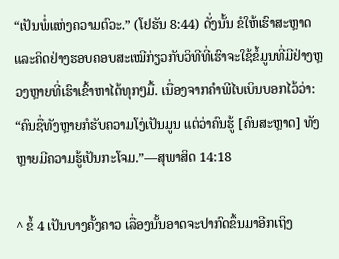“ເປັນພໍ່ແຫ່ງຄວາມຕົວະ.” (ໂຢຮັນ 8:44) ດັ່ງນັ້ນ ຂໍໃຫ້ເຮົາສະຫຼາດແລະຄິດຢ່າງຮອບຄອບສະເໝີກ່ຽວກັບວິທີທີ່ເຮົາຈະໃຊ້ຂໍ້ມູນທີ່ມີຢ່າງຫຼວງຫຼາຍທີ່ເຮົາເຂົ້າຫາໄດ້ທຸກໆມື້. ເນື່ອງຈາກຄຳພີໄບເບິນບອກໄວ້ວ່າ: “ຄົນຊື່ທັງຫຼາຍກໍຮັບຄວາມໂງ່ເປັນມູນ ແຕ່ວ່າຄົນຮູ້ [ຄົນສະຫຼາດ] ທັງຫຼາຍມີຄວາມຮູ້ເປັນກະໂຈມ.”—ສຸພາສິດ 14:18

^ ຂໍ້ 4 ເປັນບາງຄັ້ງຄາວ ເລື່ອງນັ້ນອາດຈະປາກົດຂຶ້ນມາອີກເຖິງ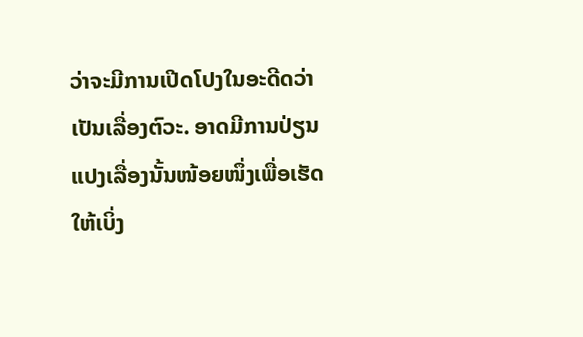ວ່າຈະມີການເປີດໂປງໃນອະດີດວ່າເປັນເລື່ອງຕົວະ. ອາດມີການປ່ຽນແປງເລື່ອງນັ້ນໜ້ອຍໜຶ່ງເພື່ອເຮັດໃຫ້ເບິ່ງ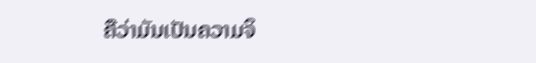ຄືວ່າມັນເປັນຄວາມຈິ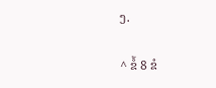ງ.

^ ຂໍ້ 8 ຂໍ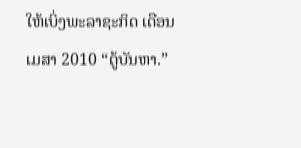ໃຫ້ເບິ່ງພະລາຊະກິດ ເດືອນເມສາ 2010 “ຕູ້ບັນຫາ.”